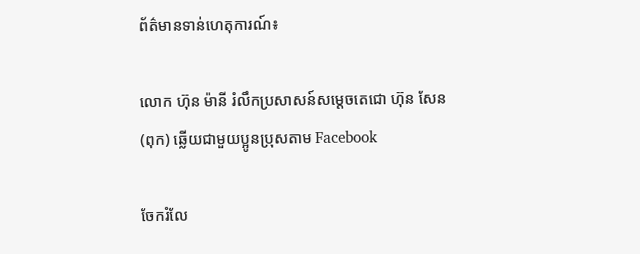ព័ត៌មានទាន់ហេតុការណ៍៖

លោក ហ៊ុន ម៉ានី រំលឹកប្រសាសន៍សម្តេចតេជោ ហ៊ុន សែន (ពុក) ឆ្លើយជាមួយប្អូនប្រុសតាម Facebook

ចែករំលែ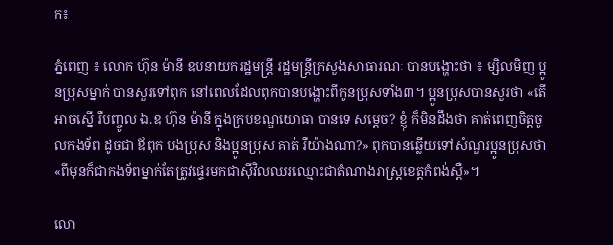ក៖

ភ្នំពេញ ៖ លោក ហ៊ុន ម៉ានី ឧបនាយករដ្ឋមន្ត្រី រដ្ឋមន្ត្រីក្រសួងសាធារណៈ បានបង្ហោះថា ៖ ម្សិលមិញ ប្អូនប្រុសម្នាក់ បានសួរទៅពុក នៅពេលដែលពុកបានបង្ហោះពីកូនប្រុសទាំង៣។ ប្អូនប្រុសបានសួរថា «តើអាចស្នើ រឺបញ្ចូល ឯ.ឧ ហ៊ុន ម៉ានី ក្នុងក្របខណ្ឌយោធា បានទេ សម្ដេច? ខ្ញុំ ក៏មិនដឹងថា គាត់ពេញចិត្តចូលកងទ័ព ដូចជា ឪពុក បងប្រុស និងប្អូនប្រុស គាត់ រឺយ៉ាងណា?» ពុកបានឆ្លើយទៅសំណួរប្អូនប្រុសថា «ពីមុនក៏ជាកងទ័ពម្នាក់តែត្រូវផ្ទេរមកជាស៊ីវិលឈរឈ្មោះជាតំណាងរាស្រ្ដខេត្តកំពង់ស្ពឺ»។

លោ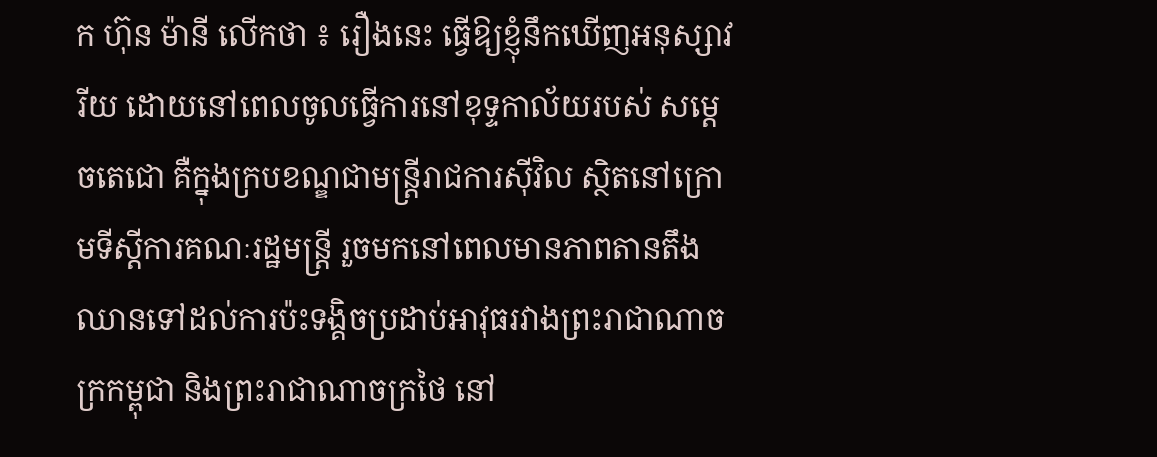ក ហ៊ុន ម៉ានី លើកថា ៖ រឿងនេះ ធ្វើឱ្យខ្ញុំនឹកឃើញអនុស្សាវរីយ ដោយនៅពេលចូលធ្វើការនៅខុទ្ទកាល័យរបស់ សម្ដេចតេជោ គឺក្នុងក្របខណ្ឌជាមន្ត្រីរាជការស៊ីវិល ស្ថិតនៅក្រោមទីស្ដីការគណៈរដ្ឋមន្ត្រី រួចមកនៅពេលមានភាពតានតឹង ឈានទៅដល់ការប៉ះទង្គិចប្រដាប់អាវុធរវាងព្រះរាជាណាចក្រកម្ពុជា និងព្រះរាជាណាចក្រថៃ នៅ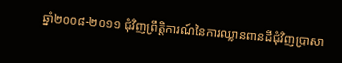ឆ្នាំ២០០៨-២០១១ ជុំវិញព្រឹត្តិការណ៍នៃការឈ្លានពានដីជុំវិញប្រាសា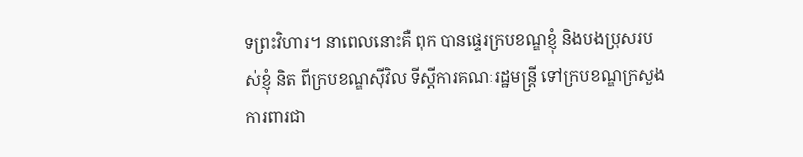ទព្រះវិហារ។ នាពេលនោះគឺ ពុក បានផ្ទេរក្របខណ្ឌខ្ញុំ និងបងប្រុសរបស់ខ្ញុំ និត ពីក្របខណ្ឌស៊ីវិល ទីស្ដីការគណៈរដ្ឋមន្ត្រី ទៅក្របខណ្ឌក្រសួងការពារជា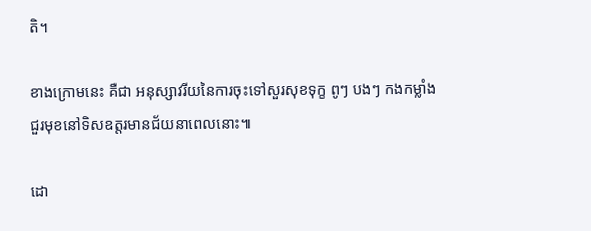តិ។

ខាងក្រោមនេះ គឺជា អនុស្សាវរីយនៃការចុះទៅសួរសុខទុក្ខ ពូៗ បងៗ កងកម្លាំងជួរមុខនៅទិសឧត្តរមានជ័យនាពេលនោះ៕

ដោ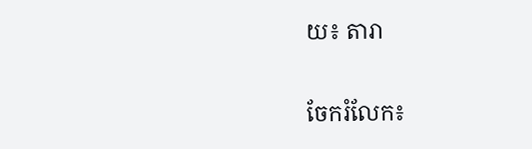យ៖ តារា


ចែករំលែក៖